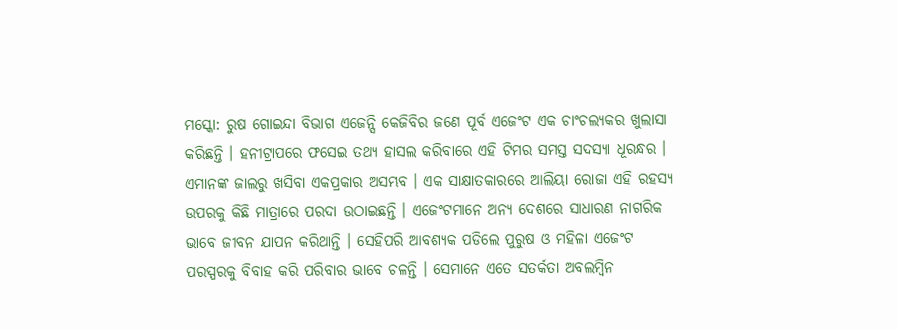ମସ୍କୋ: ରୁଷ ଗୋଇନ୍ଦା ବିଭାଗ ଏଜେନ୍ସି କେଜିବିର ଜଣେ ପୂର୍ବ ଏଜେଂଟ ଏକ ଚାଂଚଲ୍ୟକର ଖୁଲାସା କରିଛନ୍ତି । ହନୀଟ୍ରାପରେ ଫସେଇ ତଥ୍ୟ ହାସଲ କରିବାରେ ଏହି ଟିମର ସମସ୍ତ ସଦସ୍ୟା ଧୂରନ୍ଧର । ଏମାନଙ୍କ ଜାଲରୁ ଖସିବା ଏକପ୍ରକାର ଅସମ୍ଭବ । ଏକ ସାକ୍ଷାତକାରରେ ଆଲିୟା ରୋଜା ଏହି ରହସ୍ୟ ଉପରକୁ କିଛି ମାତ୍ରାରେ ପରଦା ଉଠାଇଛନ୍ତି । ଏଜେଂଟମାନେ ଅନ୍ୟ ଦେଶରେ ସାଧାରଣ ନାଗରିକ ଭାବେ ଜୀବନ ଯାପନ କରିଥାନ୍ତି । ସେହିପରି ଆବଶ୍ୟକ ପଡିଲେ ପୁରୁଷ ଓ ମହିଳା ଏଜେଂଟ ପରସ୍ପରକୁ ବିବାହ କରି ପରିବାର ଭାବେ ଚଳନ୍ତି । ସେମାନେ ଏତେ ସତର୍କତା ଅବଲମ୍ବିନ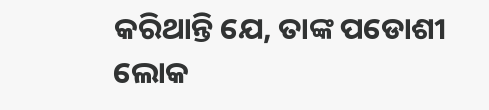କରିଥାନ୍ତି ଯେ, ତାଙ୍କ ପଡୋଶୀ ଲୋକ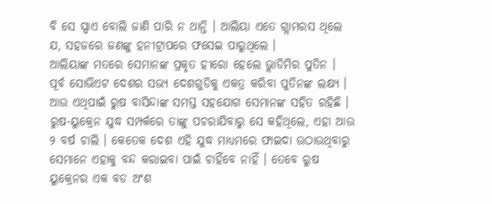ବି ସେ ସ୍ପାଏ ବୋଲି ଜାଣି ପାରି ନ ଥାନ୍ତି । ଆଲିୟା ଏତେ ଗ୍ଲାମରସ ଥିଲେ ଯ, ସହଜରେ ଜଣଙ୍କୁ ହନୀଟ୍ରାପରେ ଫସେଇ ପାରୁଥିଲେ ।
ଆଲିୟାଙ୍କ ମତରେ ସେମାନଙ୍କ ପ୍ରକୃତ ହୀରୋ ହେଲେ ଭ୍ଲାଡିମିର ପୁତିନ । ପୂର୍ବ ସୋଭିଏଟ ଦେଶର ସଭ୍ୟ ଦେଶଗୁଡିକୁ ଏକତ୍ର କରିବା ପୁତିନଙ୍କ ଲକ୍ଷ୍ୟ । ଆଉ ଏଥିପାଇଁ ରୁଷ ବାସିନ୍ଦାଙ୍କ ସମସ୍ତ ସହଯୋଗ ସେମାନଙ୍କ ସହିତ ରହିଛି । ରୁଷ-ୟୁକ୍ରେନ ଯୁଦ୍ଧ ସମ୍ପର୍କରେ ତାଙ୍କୁ ପଚରାଯିବାରୁ ସେ କହିଥିଲେ, ଏହା ଆଉ ୨ ବର୍ଷ ଚାଲି । କେତେକ ଦେଶ ଏହି ଯୁଦ୍ଧ ମାଧ୍ୟମରେ ଫାଇଦା ଉଠାଉଥିବାରୁ ସେମାନେ ଏହାକୁ ବନ୍ଦ କରାଇବା ପାଇଁ ଚାହିଁବେ ନାହିଁ । ତେବେ ରୁଷ ୟୁକ୍ରେନର ଏକ ବଡ ଅଂଶ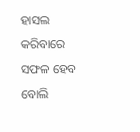ହାସଲ କରିବାରେ ସଫଳ ହେବ ବୋଲି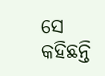ସେ କହିଛନ୍ତି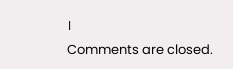।
Comments are closed.